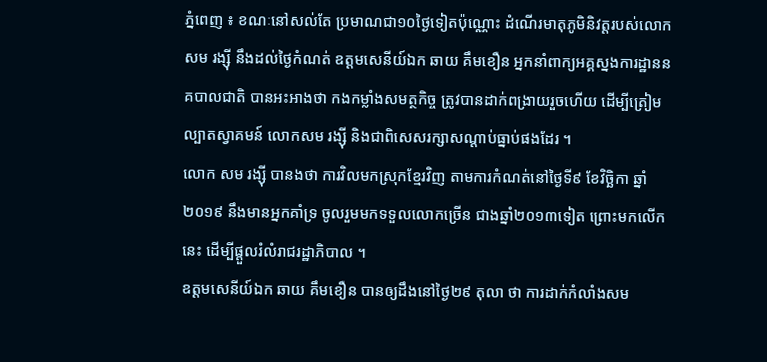ភ្នំពេញ ៖ ខណៈនៅសល់តែ ប្រមាណជា១០ថ្ងៃទៀតប៉ុណ្ណោះ ដំណើរមាតុភូមិនិវត្តរបស់លោក សម រង្ស៊ី នឹងដល់ថ្ងៃកំណត់ ឧត្តមសេនីយ៍ឯក ឆាយ គឹមខឿន អ្នកនាំពាក្យអគ្គស្នងការដ្ឋាននគបាលជាតិ បានអះអាងថា កងកម្លាំងសមត្ថកិច្ច ត្រូវបានដាក់ពង្រាយរួចហើយ ដើម្បីត្រៀមល្បាតស្វាគមន៍ លោកសម រង្ស៊ី និងជាពិសេសរក្សាសណ្តាប់ធ្នាប់ផងដែរ ។
លោក សម រង្ស៊ី បានងថា ការវិលមកស្រុកខ្មែរវិញ តាមការកំណត់នៅថ្ងៃទី៩ ខែវិច្ឆិកា ឆ្នាំ២០១៩ នឹងមានអ្នកគាំទ្រ ចូលរួមមកទទួលលោកច្រើន ជាងឆ្នាំ២០១៣ទៀត ព្រោះមកលើកនេះ ដើម្បីផ្តួលរំលំរាជរដ្ឋាភិបាល ។
ឧត្តមសេនីយ៍ឯក ឆាយ គឹមខឿន បានឲ្យដឹងនៅថ្ងៃ២៩ តុលា ថា ការដាក់កំលាំងសម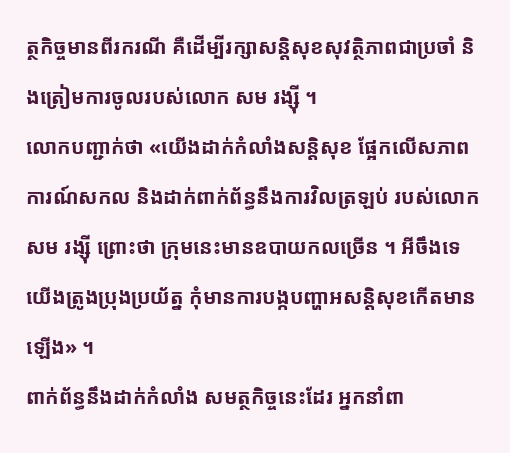ត្ថកិច្ចមានពីរករណី គឺដើម្បីរក្សាសន្តិសុខសុវត្ថិភាពជាប្រចាំ និងត្រៀមការចូលរបស់លោក សម រង្ស៊ី ។
លោកបញ្ជាក់ថា «យើងដាក់កំលាំងសន្តិសុខ ផ្អែកលើសភាពការណ៍សកល និងដាក់ពាក់ព័ន្ធនឹងការវិលត្រឡប់ របស់លោក សម រង្ស៊ី ព្រោះថា ក្រុមនេះមានឧបាយកលច្រើន ។ អីចឹងទេ យើងត្រូងប្រុងប្រយ័ត្ន កុំមានការបង្កបញ្ហាអសន្តិសុខកើតមានឡើង» ។
ពាក់ព័ន្ធនឹងដាក់កំលាំង សមត្ថកិច្ចនេះដែរ អ្នកនាំពា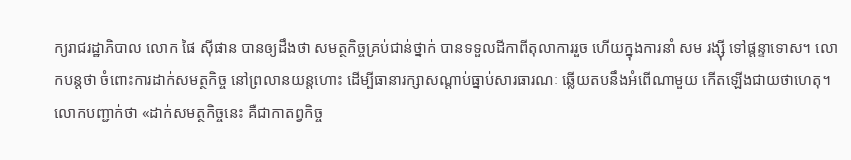ក្យរាជរដ្ឋាភិបាល លោក ផៃ ស៊ីផាន បានឲ្យដឹងថា សមត្ថកិច្ចគ្រប់ជាន់ថ្នាក់ បានទទួលដីកាពីតុលាការរួច ហើយក្នុងការនាំ សម រង្ស៊ី ទៅផ្តន្ទាទោស។ លោកបន្តថា ចំពោះការដាក់សមត្ថកិច្ច នៅព្រលានយន្តហោះ ដើម្បីធានារក្សាសណ្តាប់ធ្នាប់សារធារណៈ ឆ្លើយតបនឹងអំពើណាមួយ កើតឡើងជាយថាហេតុ។
លោកបញ្ជាក់ថា «ដាក់សមត្ថកិច្ចនេះ គឺជាកាតព្វកិច្ច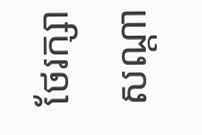ថែរក្សាសណ្តា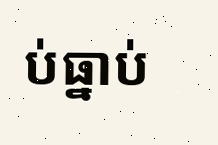ប់ធ្នាប់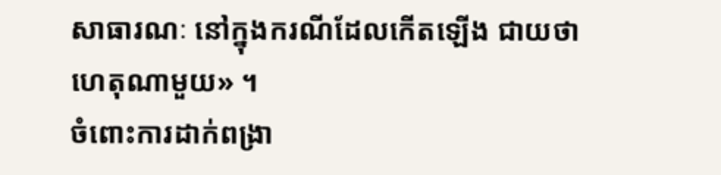សាធារណៈ នៅក្នុងករណីដែលកើតឡើង ជាយថាហេតុណាមួយ» ។
ចំពោះការដាក់ពង្រា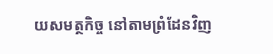យសមត្ថកិច្ច នៅតាមព្រំដែនវិញ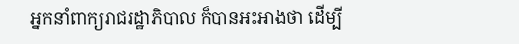អ្នកនាំពាក្យរាជរដ្ឋាភិបាល ក៏បានអះអាងថា ដើម្បី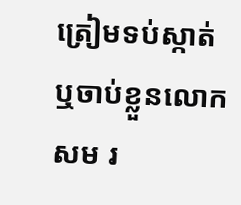ត្រៀមទប់ស្កាត់ ឬចាប់ខ្លួនលោកសម រ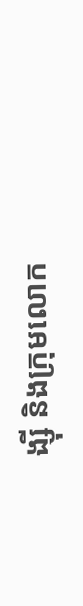ង្ស៊ី និងក្រុមលោក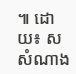៕ ដោយ៖ ស សំណាង